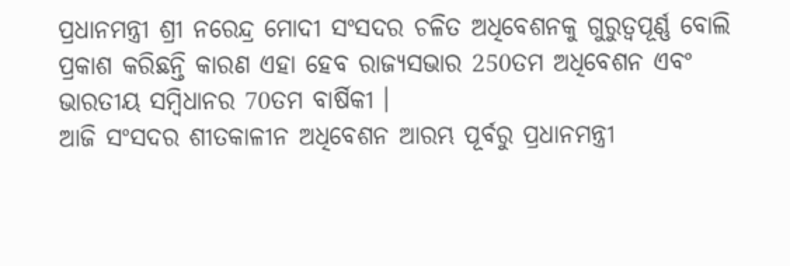ପ୍ରଧାନମନ୍ତ୍ରୀ ଶ୍ରୀ ନରେନ୍ଦ୍ର ମୋଦୀ ସଂସଦର ଚଳିତ ଅଧିବେଶନକୁ ଗୁରୁତ୍ୱପୂର୍ଣ୍ଣ ବୋଲି ପ୍ରକାଶ କରିଛନ୍ତି କାରଣ ଏହା ହେବ ରାଜ୍ୟସଭାର 250ତମ ଅଧିବେଶନ ଏବଂ ଭାରତୀୟ ସମ୍ବିଧାନର 70ତମ ବାର୍ଷିକୀ ।
ଆଜି ସଂସଦର ଶୀତକାଳୀନ ଅଧିବେଶନ ଆରମ୍ଭ ପୂର୍ବରୁ ପ୍ରଧାନମନ୍ତ୍ରୀ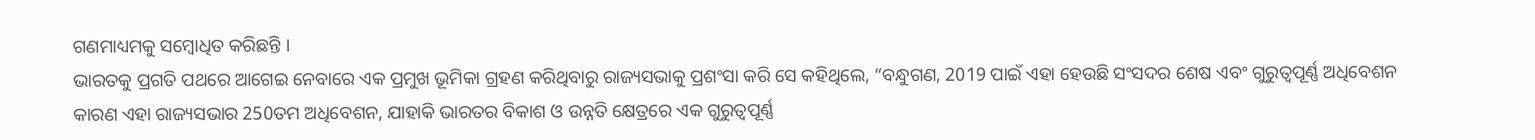ଗଣମାଧ୍ୟମକୁ ସମ୍ବୋଧିତ କରିଛନ୍ତି ।
ଭାରତକୁ ପ୍ରଗତି ପଥରେ ଆଗେଇ ନେବାରେ ଏକ ପ୍ରମୁଖ ଭୂମିକା ଗ୍ରହଣ କରିଥିବାରୁ ରାଜ୍ୟସଭାକୁ ପ୍ରଶଂସା କରି ସେ କହିଥିଲେ, “ବନ୍ଧୁଗଣ, 2019 ପାଇଁ ଏହା ହେଉଛି ସଂସଦର ଶେଷ ଏବଂ ଗୁରୁତ୍ୱପୂର୍ଣ୍ଣ ଅଧିବେଶନ କାରଣ ଏହା ରାଜ୍ୟସଭାର 250ତମ ଅଧିବେଶନ, ଯାହାକି ଭାରତର ବିକାଶ ଓ ଉନ୍ନତି କ୍ଷେତ୍ରରେ ଏକ ଗୁରୁତ୍ୱପୂର୍ଣ୍ଣ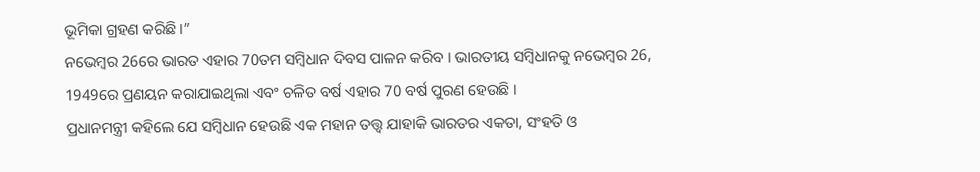ଭୂମିକା ଗ୍ରହଣ କରିଛି ।”
ନଭେମ୍ବର 26ରେ ଭାରତ ଏହାର 70ତମ ସମ୍ବିଧାନ ଦିବସ ପାଳନ କରିବ । ଭାରତୀୟ ସମ୍ବିଧାନକୁ ନଭେମ୍ବର 26, 1949ରେ ପ୍ରଣୟନ କରାଯାଇଥିଲା ଏବଂ ଚଳିତ ବର୍ଷ ଏହାର 70 ବର୍ଷ ପୁରଣ ହେଉଛି ।
ପ୍ରଧାନମନ୍ତ୍ରୀ କହିଲେ ଯେ ସମ୍ବିଧାନ ହେଉଛି ଏକ ମହାନ ତତ୍ତ୍ଵ ଯାହାକି ଭାରତର ଏକତା, ସଂହତି ଓ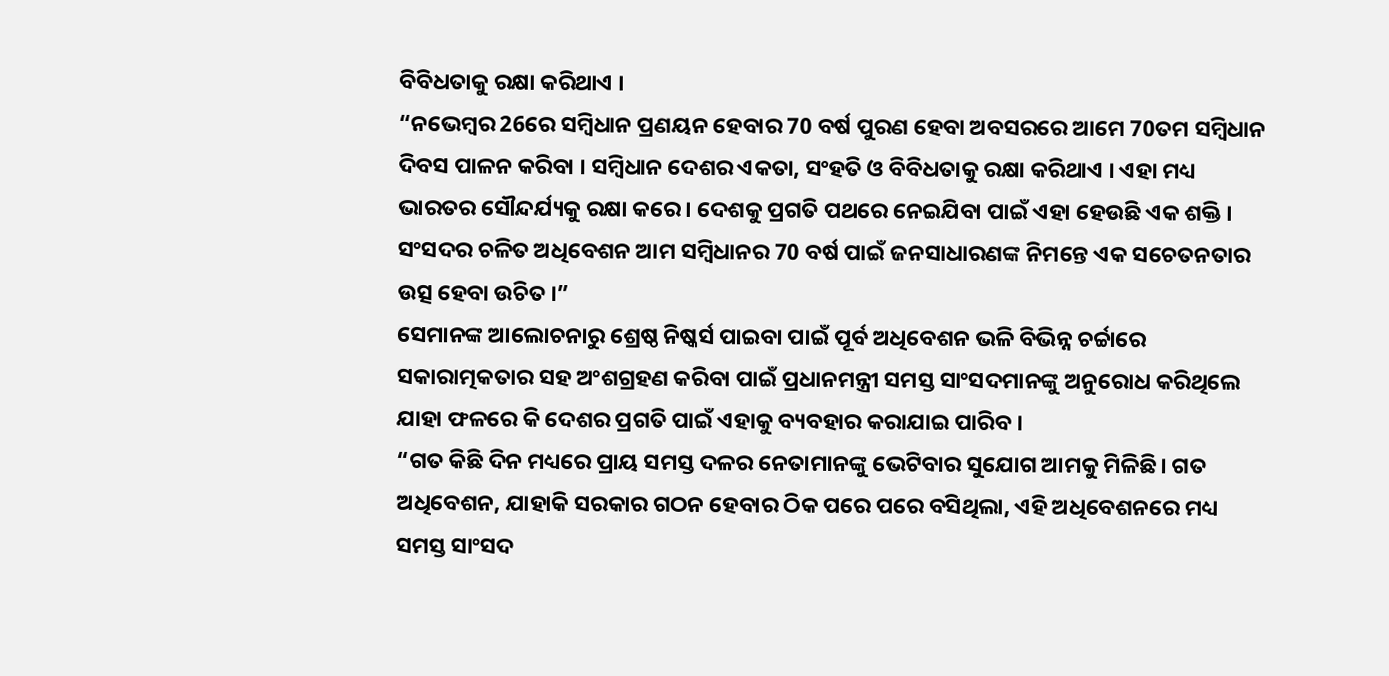ବିବିଧତାକୁ ରକ୍ଷା କରିଥାଏ ।
“ନଭେମ୍ବର 26ରେ ସମ୍ବିଧାନ ପ୍ରଣୟନ ହେବାର 70 ବର୍ଷ ପୁରଣ ହେବା ଅବସରରେ ଆମେ 70ତମ ସମ୍ବିଧାନ ଦିବସ ପାଳନ କରିବା । ସମ୍ବିଧାନ ଦେଶର ଏକତା, ସଂହତି ଓ ବିବିଧତାକୁ ରକ୍ଷା କରିଥାଏ । ଏହା ମଧ୍ୟ ଭାରତର ସୌନ୍ଦର୍ଯ୍ୟକୁ ରକ୍ଷା କରେ । ଦେଶକୁ ପ୍ରଗତି ପଥରେ ନେଇଯିବା ପାଇଁ ଏହା ହେଉଛି ଏକ ଶକ୍ତି । ସଂସଦର ଚଳିତ ଅଧିବେଶନ ଆମ ସମ୍ବିଧାନର 70 ବର୍ଷ ପାଇଁ ଜନସାଧାରଣଙ୍କ ନିମନ୍ତେ ଏକ ସଚେତନତାର ଉତ୍ସ ହେବା ଉଚିତ ।”
ସେମାନଙ୍କ ଆଲୋଚନାରୁ ଶ୍ରେଷ୍ଠ ନିଷ୍କର୍ସ ପାଇବା ପାଇଁ ପୂର୍ବ ଅଧିବେଶନ ଭଳି ବିଭିନ୍ନ ଚର୍ଚ୍ଚାରେ ସକାରାତ୍ମକତାର ସହ ଅଂଶଗ୍ରହଣ କରିବା ପାଇଁ ପ୍ରଧାନମନ୍ତ୍ରୀ ସମସ୍ତ ସାଂସଦମାନଙ୍କୁ ଅନୁରୋଧ କରିଥିଲେ ଯାହା ଫଳରେ କି ଦେଶର ପ୍ରଗତି ପାଇଁ ଏହାକୁ ବ୍ୟବହାର କରାଯାଇ ପାରିବ ।
“ଗତ କିଛି ଦିନ ମଧ୍ୟରେ ପ୍ରାୟ ସମସ୍ତ ଦଳର ନେତାମାନଙ୍କୁ ଭେଟିବାର ସୁଯୋଗ ଆମକୁ ମିଳିଛି। ଗତ ଅଧିବେଶନ, ଯାହାକି ସରକାର ଗଠନ ହେବାର ଠିକ ପରେ ପରେ ବସିଥିଲା, ଏହି ଅଧିବେଶନରେ ମଧ୍ୟ ସମସ୍ତ ସାଂସଦ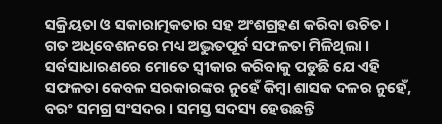ସକ୍ରିୟତା ଓ ସକାରାତ୍ମକତାର ସହ ଅଂଶଗ୍ରହଣ କରିବା ଉଚିତ ।
ଗତ ଅଧିବେଶନରେ ମଧ୍ୟ ଅଦ୍ଭୁତପୂର୍ବ ସଫଳତା ମିଳିଥିଲା । ସର୍ବସାଧାରଣରେ ମୋତେ ସ୍ୱୀକାର କରିବାକୁ ପଡୁଛି ଯେ ଏହି ସଫଳତା କେବଳ ସରକାରଙ୍କର ନୁହେଁ କିମ୍ବା ଶାସକ ଦଳର ନୁହେଁ, ବରଂ ସମଗ୍ର ସଂସଦର । ସମସ୍ତ ସଦସ୍ୟ ହେଉଛନ୍ତି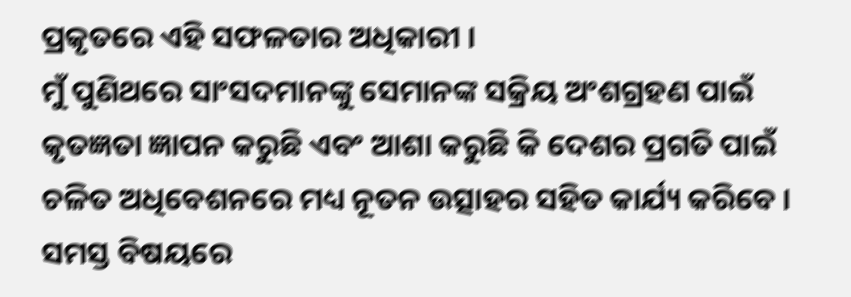ପ୍ରକୃତରେ ଏହି ସଫଳତାର ଅଧିକାରୀ ।
ମୁଁ ପୁଣିଥରେ ସାଂସଦମାନଙ୍କୁ ସେମାନଙ୍କ ସକ୍ରିୟ ଅଂଶଗ୍ରହଣ ପାଇଁ କୃତଜ୍ଞତା ଜ୍ଞାପନ କରୁଛି ଏବଂ ଆଶା କରୁଛି କି ଦେଶର ପ୍ରଗତି ପାଇଁ ଚଳିତ ଅଧିବେଶନରେ ମଧ୍ୟ ନୂତନ ଉତ୍ସାହର ସହିତ କାର୍ଯ୍ୟ କରିବେ ।
ସମସ୍ତ ବିଷୟରେ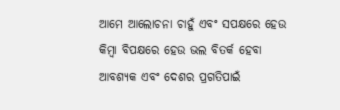ଆମେ ଆଲୋଚନା ଚାହୁଁ ଏବଂ ସପକ୍ଷରେ ହେଉ କିମ୍ବା ବିପକ୍ଷରେ ହେଉ ଭଲ ବିତର୍କ ହେବା ଆବଶ୍ୟକ ଏବଂ ଦେଶର ପ୍ରଗତିପାଇଁ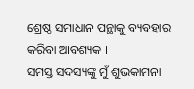ଶ୍ରେଷ୍ଠ ସମାଧାନ ପନ୍ଥାକୁ ବ୍ୟବହାର କରିବା ଆବଶ୍ୟକ ।
ସମସ୍ତ ସଦସ୍ୟଙ୍କୁ ମୁଁ ଶୁଭକାମନା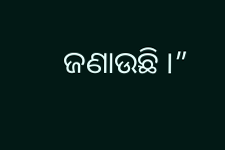ଜଣାଉଛି ।”